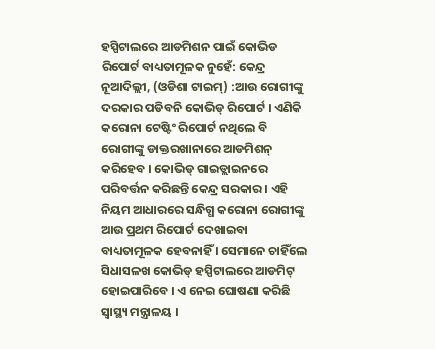ହସ୍ପିଟାଲରେ ଆଡମିଶନ ପାଇଁ କୋଭିଡ ରିପୋର୍ଟ ବାଧ୍ୟତାମୂଳକ ନୁହେଁ: କେନ୍ଦ୍ର
ନୂଆଦିଲ୍ଲୀ, (ଓଡିଶା ଟାଇମ୍) :ଆଉ ରୋଗୀଙ୍କୁ ଦରକାର ପଡିବନି କୋଭିଡ୍ ରିପୋର୍ଟ । ଏଣିକି କରୋନା ଟେଷ୍ଟିଂ ରିପୋର୍ଟ ନଥିଲେ ବି ରୋଗୀଙ୍କୁ ଡାକ୍ତରଖାନାରେ ଆଡମିଶନ୍ କରିହେବ । କୋଭିଡ୍ ଗାଇଡ୍ଲାଇନରେ ପରିବର୍ତ୍ତନ କରିଛନ୍ତି କେନ୍ଦ୍ର ସରକାର । ଏହି ନିୟମ ଆଧାରରେ ସନ୍ଧିଗ୍ଧ କରୋନା ରୋଗୀଙ୍କୁ ଆଉ ପ୍ରଥମ ରିପୋର୍ଟ ଦେଖାଇବା ବାଧ୍ୟତାମୂଳକ ହେବନାହିଁ । ସେମାନେ ଚାହିଁଲେ ସିଧାସଳଖ କୋଭିଡ୍ ହସ୍ପିଟାଲରେ ଆଡମିଟ୍ ହୋଇପାରିବେ । ଏ ନେଇ ଘୋଷଣା କରିଛି ସ୍ବାସ୍ଥ୍ୟ ମନ୍ତ୍ରାଳୟ ।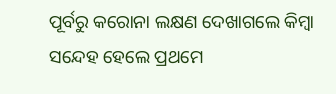ପୂର୍ବରୁ କରୋନା ଲକ୍ଷଣ ଦେଖାଗଲେ କିମ୍ବା ସନ୍ଦେହ ହେଲେ ପ୍ରଥମେ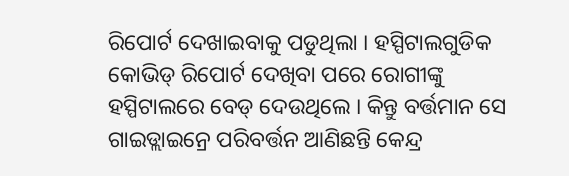ରିପୋର୍ଟ ଦେଖାଇବାକୁ ପଡୁଥିଲା । ହସ୍ପିଟାଲଗୁଡିକ କୋଭିଡ୍ ରିପୋର୍ଟ ଦେଖିବା ପରେ ରୋଗୀଙ୍କୁ ହସ୍ପିଟାଲରେ ବେଡ୍ ଦେଉଥିଲେ । କିନ୍ତୁ ବର୍ତ୍ତମାନ ସେ ଗାଇଡ୍ଲାଇନ୍ରେ ପରିବର୍ତ୍ତନ ଆଣିଛନ୍ତି କେନ୍ଦ୍ର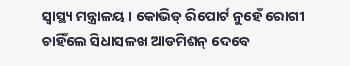ସ୍ବାସ୍ଥ୍ୟ ମନ୍ତ୍ରାଳୟ । କୋଭିଡ୍ ରିପୋର୍ଟ ନୁହେଁ ରୋଗୀ ଚାହିଁଲେ ସିଧାସଳଖ ଆଡମିଶନ୍ ଦେବେ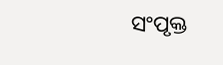ସଂପୃକ୍ତ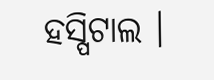ହସ୍ପିଟାଲ ।